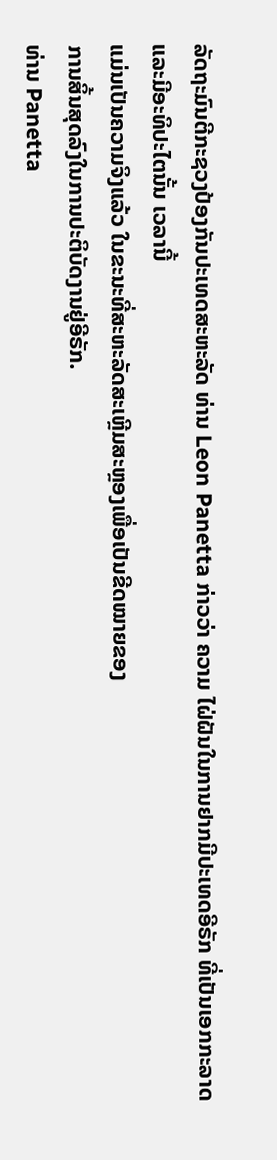ລັດຖະມົນຕີກະຊວງປ້ອງກັນປະເທດສະຫະລັດ ທ່ານ Leon Panetta ກ່າວວ່າ ຄວາມ ໄຝ່ຝັນໃນການຢາກມີປະເທດອີຣັກ ທີ່ເປັນເອກກະລາດ ແລະມີອະທິປະໄຕນັ້ນ ເວລານີ້
ແມ່ນເປັນຄວາມຈິງແລ້ວ ໃນຂະນະທີ່ສະຫະລັດສະເຫຼີມສະຫຼອງເພື່ອເປັນຂີດໝາຍຂອງ
ການສິ້ນສຸດລົງໃນການປະຕິບັດງານຢູ່ອີຣັກ.
ທ່ານ Panetta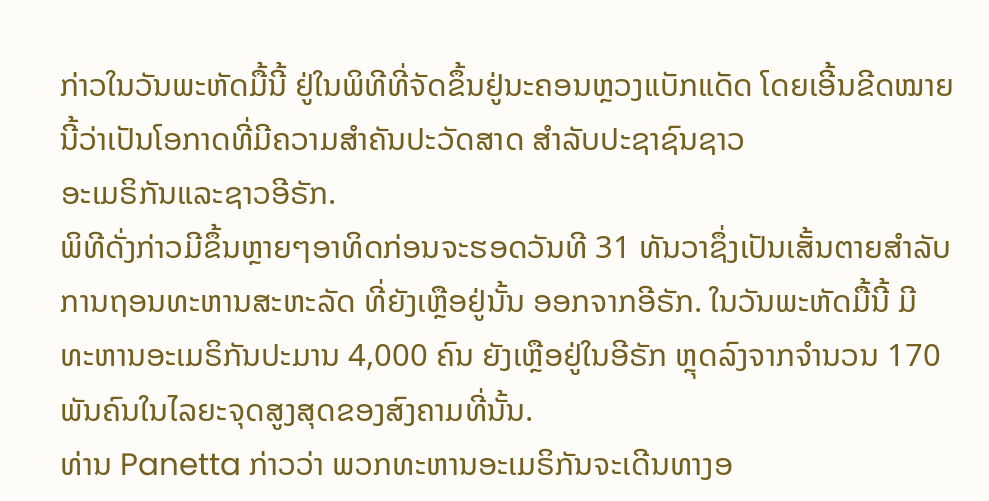ກ່າວໃນວັນພະຫັດມື້ນີ້ ຢູ່ໃນພິທີທີ່ຈັດຂຶ້ນຢູ່ນະຄອນຫຼວງແບັກແດັດ ໂດຍເອີ້ນຂີດໝາຍນີ້ວ່າເປັນໂອກາດທີ່ມີຄວາມສຳຄັນປະວັດສາດ ສຳລັບປະຊາຊົນຊາວ
ອະເມຣິກັນແລະຊາວອີຣັກ.
ພິທີດັ່ງກ່າວມີຂຶ້ນຫຼາຍໆອາທິດກ່ອນຈະຮອດວັນທີ 31 ທັນວາຊຶ່ງເປັນເສັ້ນຕາຍສຳລັບ ການຖອນທະຫານສະຫະລັດ ທີ່ຍັງເຫຼືອຢູ່ນັ້ນ ອອກຈາກອີຣັກ. ໃນວັນພະຫັດມື້ນີ້ ມີ
ທະຫານອະເມຣິກັນປະມານ 4,000 ຄົນ ຍັງເຫຼືອຢູ່ໃນອີຣັກ ຫຼຸດລົງຈາກຈຳນວນ 170
ພັນຄົນໃນໄລຍະຈຸດສູງສຸດຂອງສົງຄາມທີ່ນັ້ນ.
ທ່ານ Panetta ກ່າວວ່າ ພວກທະຫານອະເມຣິກັນຈະເດີນທາງອ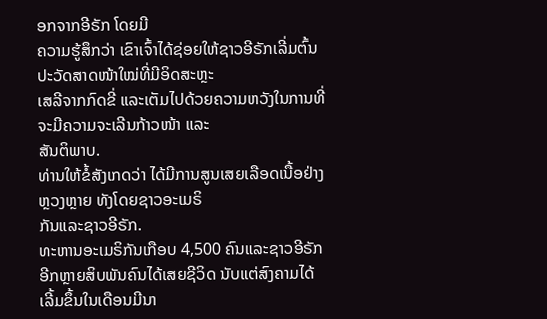ອກຈາກອີຣັກ ໂດຍມີ
ຄວາມຮູ້ສຶກວ່າ ເຂົາເຈົ້າໄດ້ຊ່ອຍໃຫ້ຊາວອີຣັກເລີ່ມຕົ້ນປະວັດສາດໜ້າໃໝ່ທີ່ມີອິດສະຫຼະ
ເສລີຈາກກົດຂີ່ ແລະເຕັມໄປດ້ວຍຄວາມຫວັງໃນການທີ່ຈະມີຄວາມຈະເລີນກ້າວໜ້າ ແລະ
ສັນຕິພາບ.
ທ່ານໃຫ້ຂໍ້ສັງເກດວ່າ ໄດ້ມີການສູນເສຍເລືອດເນື້ອຢ່າງຫຼວງຫຼາຍ ທັງໂດຍຊາວອະເມຣິ
ກັນແລະຊາວອີຣັກ.
ທະຫານອະເມຣິກັນເກືອບ 4,500 ຄົນແລະຊາວອີຣັກອີກຫຼາຍສິບພັນຄົນໄດ້ເສຍຊີວິດ ນັບແຕ່ສົງຄາມໄດ້ເລີ້ມຂຶ້ນໃນເດືອນມີນາ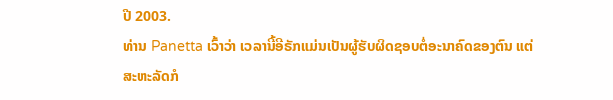ປີ 2003.
ທ່ານ Panetta ເວົ້າວ່າ ເວລານີ້ອີຣັກແມ່ນເປັນຜູ້ຮັບຜິດຊອບຕໍ່ອະນາຄົດຂອງຕົນ ແຕ່
ສະຫະລັດກໍ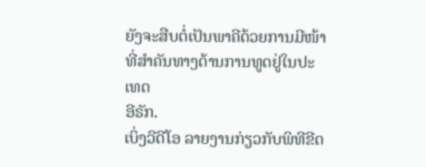ຍັງຈະສືບຕໍ່ເປັນພາຄີດ້ວຍການມີໜ້າທີ່ສຳຄັນທາງດ້ານການທູດຢູ່ໃນປະເທດ
ອີຣັກ.
ເບິ່ງວີດີໂອ ລາຍງານກ່ຽວກັບພິທີຂີດ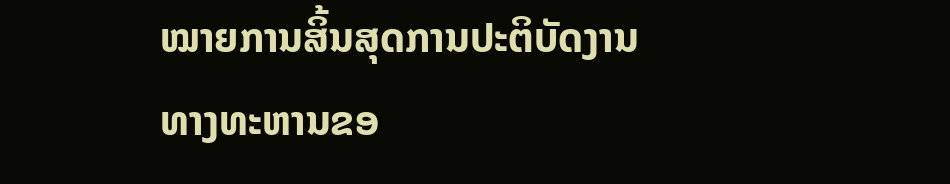ໝາຍການສິ້ນສຸດການປະຕິບັດງານ
ທາງທະຫານຂອ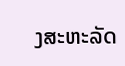ງສະຫະລັດ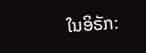ໃນອິຣັກ: